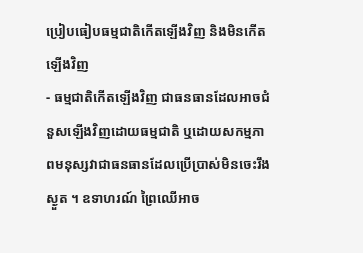ប្រៀបធៀបធម្មជាតិកើតឡើងវិញ និងមិនកើតឡើងវិញ
- ធម្មជាតិកើតឡើងវិញ ជាធនធានដែលអាចជំនួសឡើងវិញដោយធម្មជាតិ ឬដោយសកម្មភាពមនុស្សវាជាធនធានដែលប្រើប្រាស់មិនចេះរឹងស្ងួត ។ ឧទាហរណ៍ ព្រៃឈើអាច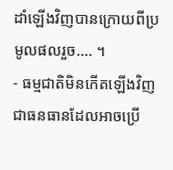ដាំឡើងវិញបានក្រោយពីប្រមូលផលរួច.... ។
- ធម្មជាតិមិនកើតឡើងវិញ ជាធនធានដែលអាចប្រើ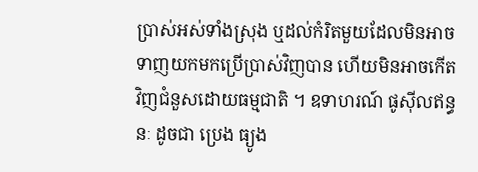ប្រាស់អស់ទាំងស្រុង ឬដល់កំរិតមួយដែលមិនអាចទាញយកមកប្រើប្រាស់វិញបាន ហើយមិនអាចកើតវិញជំនួសដោយធម្មជាតិ ។ ឧទាហរណ៍ ផូស៊ីលឥន្ធនៈ ដូចជា ប្រេង ធ្យូង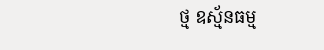ថ្ម ឧស្ម័នធម្ម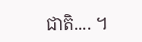ជាតិ.... ។